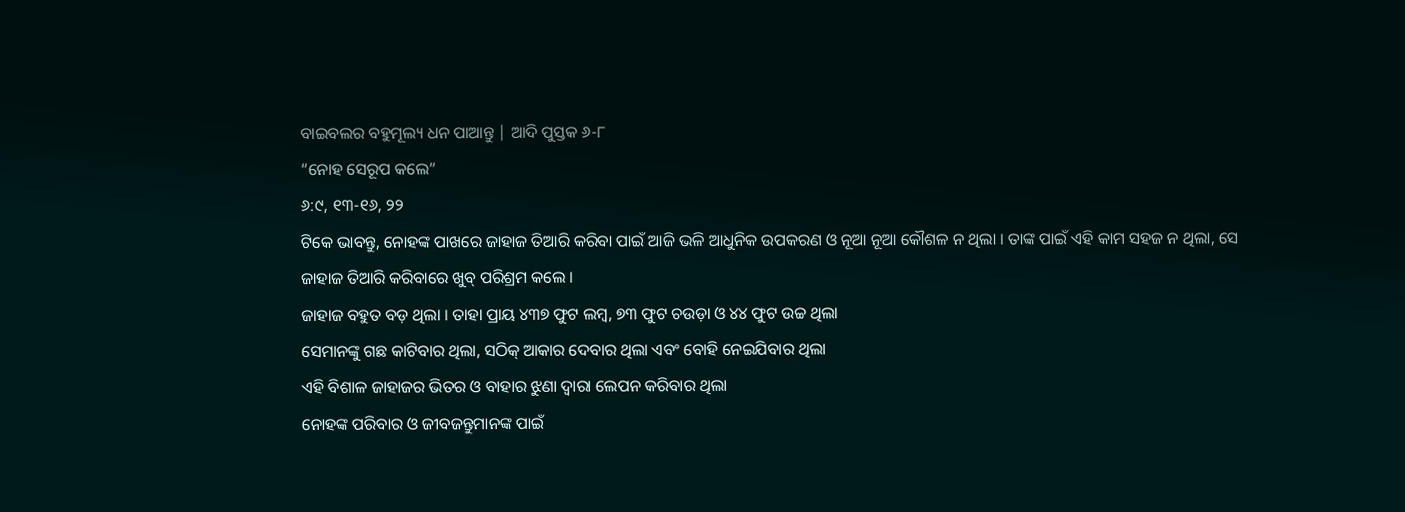ବାଇବଲର ବହୁମୂଲ୍ୟ ଧନ ପାଆନ୍ତୁ | ଆଦି ପୁସ୍ତକ ୬-୮
“ନୋହ ସେରୂପ କଲେ”
୬:୯, ୧୩-୧୬, ୨୨
ଟିକେ ଭାବନ୍ତୁ, ନୋହଙ୍କ ପାଖରେ ଜାହାଜ ତିଆରି କରିବା ପାଇଁ ଆଜି ଭଳି ଆଧୁନିକ ଉପକରଣ ଓ ନୂଆ ନୂଆ କୌଶଳ ନ ଥିଲା । ତାଙ୍କ ପାଇଁ ଏହି କାମ ସହଜ ନ ଥିଲା, ସେ ଜାହାଜ ତିଆରି କରିବାରେ ଖୁବ୍ ପରିଶ୍ରମ କଲେ ।
ଜାହାଜ ବହୁତ ବଡ଼ ଥିଲା । ତାହା ପ୍ରାୟ ୪୩୭ ଫୁଟ ଲମ୍ବ, ୭୩ ଫୁଟ ଚଉଡ଼ା ଓ ୪୪ ଫୁଟ ଉଚ୍ଚ ଥିଲା
ସେମାନଙ୍କୁ ଗଛ କାଟିବାର ଥିଲା, ସଠିକ୍ ଆକାର ଦେବାର ଥିଲା ଏବଂ ବୋହି ନେଇଯିବାର ଥିଲା
ଏହି ବିଶାଳ ଜାହାଜର ଭିତର ଓ ବାହାର ଝୁଣା ଦ୍ୱାରା ଲେପନ କରିବାର ଥିଲା
ନୋହଙ୍କ ପରିବାର ଓ ଜୀବଜନ୍ତୁମାନଙ୍କ ପାଇଁ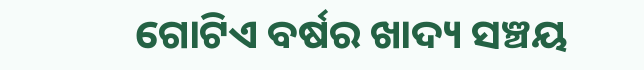ଗୋଟିଏ ବର୍ଷର ଖାଦ୍ୟ ସଞ୍ଚୟ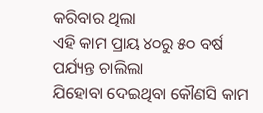କରିବାର ଥିଲା
ଏହି କାମ ପ୍ରାୟ ୪୦ରୁ ୫୦ ବର୍ଷ ପର୍ଯ୍ୟନ୍ତ ଚାଲିଲା
ଯିହୋବା ଦେଇଥିବା କୌଣସି କାମ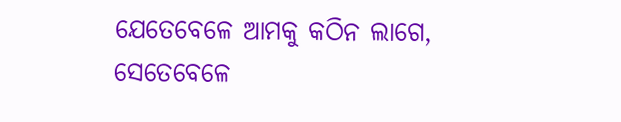ଯେତେବେଳେ ଆମକୁ କଠିନ ଲାଗେ, ସେତେବେଳେ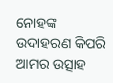ନୋହଙ୍କ ଉଦାହରଣ କିପରି ଆମର ଉତ୍ସାହ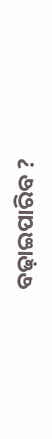ବଢ଼ାଇପାରିବ ?